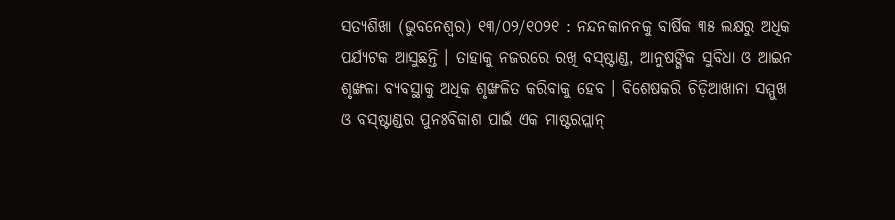ସତ୍ୟଶିଖା (ଭୁବନେଶ୍ୱର) ୧୩/୦୨/୧୦୨୧ : ନନ୍ଦନକାନନକୁ ବାର୍ଷିକ ୩୫ ଲକ୍ଷରୁ ଅଧିକ ପର୍ଯ୍ୟଟକ ଆସୁଛନ୍ତି । ତାହାକୁ ନଜରରେ ରଖି ବସ୍ଷ୍ଟାଣ୍ଡ, ଆନୁଷଙ୍ଗିକ ସୁବିଧା ଓ ଆଇନ ଶୃଙ୍ଖଳା ବ୍ୟବସ୍ଥାକୁ ଅଧିକ ଶୃଙ୍ଖଳିତ କରିବାକୁ ହେବ । ବିଶେଷକରି ଚିଡ଼ିଆଖାନା ସମ୍ମୁଖ ଓ ବସ୍ଷ୍ଟାଣ୍ଡର ପୁନଃବିକାଶ ପାଇଁ ଏକ ମାଷ୍ଟରପ୍ଲାନ୍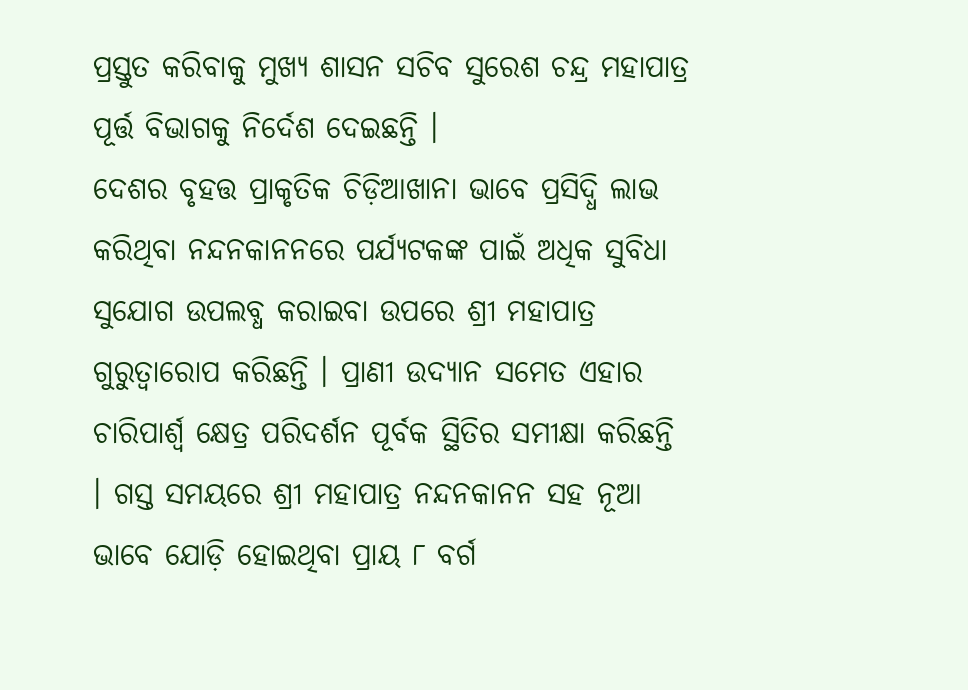ପ୍ରସ୍ତୁତ କରିବାକୁ ମୁଖ୍ୟ ଶାସନ ସଚିବ ସୁରେଶ ଚନ୍ଦ୍ର ମହାପାତ୍ର ପୂର୍ତ୍ତ ବିଭାଗକୁ ନିର୍ଦେଶ ଦେଇଛନ୍ତି ।
ଦେଶର ବୃହତ୍ତ ପ୍ରାକୃତିକ ଚିଡ଼ିଆଖାନା ଭାବେ ପ୍ରସିଦ୍ଧି ଲାଭ କରିଥିବା ନନ୍ଦନକାନନରେ ପର୍ଯ୍ୟଟକଙ୍କ ପାଇଁ ଅଧିକ ସୁବିଧା ସୁଯୋଗ ଉପଲବ୍ଧ କରାଇବା ଉପରେ ଶ୍ରୀ ମହାପାତ୍ର ଗୁରୁତ୍ବାରୋପ କରିଛନ୍ତି । ପ୍ରାଣୀ ଉଦ୍ୟାନ ସମେତ ଏହାର ଚାରିପାର୍ଶ୍ବ କ୍ଷେତ୍ର ପରିଦର୍ଶନ ପୂର୍ବକ ସ୍ଥିତିର ସମୀକ୍ଷା କରିଛନ୍ତି । ଗସ୍ତ ସମୟରେ ଶ୍ରୀ ମହାପାତ୍ର ନନ୍ଦନକାନନ ସହ ନୂଆ ଭାବେ ଯୋଡ଼ି ହୋଇଥିବା ପ୍ରାୟ ୮ ବର୍ଗ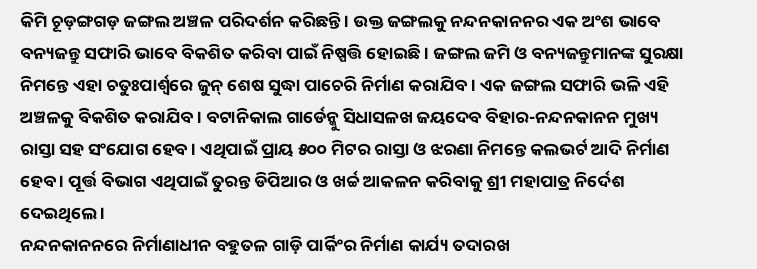କିମି ଚୂଡ଼ଙ୍ଗଗଡ଼ ଜଙ୍ଗଲ ଅଞ୍ଚଳ ପରିଦର୍ଶନ କରିଛନ୍ତି । ଉକ୍ତ ଜଙ୍ଗଲକୁ ନନ୍ଦନକାନନର ଏକ ଅଂଶ ଭାବେ ବନ୍ୟଜନ୍ତୁ ସଫାରି ଭାବେ ବିକଶିତ କରିବା ପାଇଁ ନିଷ୍ପତ୍ତି ହୋଇଛି । ଜଙ୍ଗଲ ଜମି ଓ ବନ୍ୟଜନ୍ତୁମାନଙ୍କ ସୁରକ୍ଷା ନିମନ୍ତେ ଏହା ଚତୁଃପାର୍ଶ୍ବରେ ଜୁନ୍ ଶେଷ ସୁଦ୍ଧା ପାଚେରି ନିର୍ମାଣ କରାଯିବ । ଏକ ଜଙ୍ଗଲ ସଫାରି ଭଳି ଏହି ଅଞ୍ଚଳକୁ ବିକଶିତ କରାଯିବ । ବଟାନିକାଲ ଗାର୍ଡେନ୍କୁ ସିଧାସଳଖ ଜୟଦେବ ବିହାର-ନନ୍ଦନକାନନ ମୁଖ୍ୟ ରାସ୍ତା ସହ ସଂଯୋଗ ହେବ । ଏଥିପାଇଁ ପ୍ରାୟ ୫୦୦ ମିଟର ରାସ୍ତା ଓ ଝରଣା ନିମନ୍ତେ କଲଭର୍ଟ ଆଦି ନିର୍ମାଣ ହେବ । ପୂର୍ତ୍ତ ବିଭାଗ ଏଥିପାଇଁ ତୁରନ୍ତ ଡିପିଆର ଓ ଖର୍ଚ୍ଚ ଆକଳନ କରିବାକୁ ଶ୍ରୀ ମହାପାତ୍ର ନିର୍ଦେଶ ଦେଇଥିଲେ ।
ନନ୍ଦନକାନନରେ ନିର୍ମାଣାଧୀନ ବହୁତଳ ଗାଡ଼ି ପାର୍କିଂର ନିର୍ମାଣ କାର୍ଯ୍ୟ ତଦାରଖ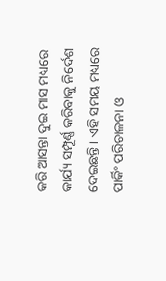କରି ଆସନ୍ତା ଦୁଇ ମାସ ମଧ୍ୟରେ କାର୍ଯ୍ୟ ସମ୍ପୂର୍ଣ୍ଣ କରିବାକୁ ନିର୍ଦେଶ ଦେଇଛନ୍ତି । ଏହି ସମୟ ମଧ୍ୟରେ ପାର୍କିଂ ପରିଚାଳନା ଓ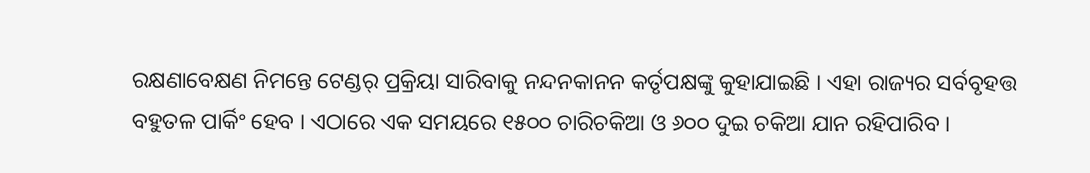ରକ୍ଷଣାବେକ୍ଷଣ ନିମନ୍ତେ ଟେଣ୍ଡର୍ ପ୍ରକ୍ରିୟା ସାରିବାକୁ ନନ୍ଦନକାନନ କର୍ତୃପକ୍ଷଙ୍କୁ କୁହାଯାଇଛି । ଏହା ରାଜ୍ୟର ସର୍ବବୃହତ୍ତ ବହୁତଳ ପାର୍କିଂ ହେବ । ଏଠାରେ ଏକ ସମୟରେ ୧୫୦୦ ଚାରିଚକିଆ ଓ ୬୦୦ ଦୁଇ ଚକିଆ ଯାନ ରହିପାରିବ ।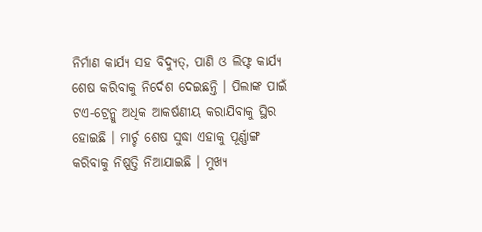ନିର୍ମାଣ କାର୍ଯ୍ୟ ସହ ବିଦ୍ୟୁତ୍, ପାଣି ଓ ଲିଫ୍ଟ କାର୍ଯ୍ୟ ଶେଷ କରିବାକୁ ନିର୍ଦେଶ ଦେଇଛନ୍ତି । ପିଲାଙ୍କ ପାଇଁ ଟଏ-ଟ୍ରେନ୍କୁ ଅଧିକ ଆକର୍ଷଣୀୟ କରାଯିବାକୁ ସ୍ଥିର ହୋଇଛି । ମାର୍ଚ୍ଚ ଶେଷ ସୁଦ୍ଧା ଏହାକୁ ପୂର୍ଣ୍ଣାଙ୍ଗ କରିବାକୁ ନିଷ୍ପତ୍ତି ନିଆଯାଇଛି । ମୁଖ୍ୟ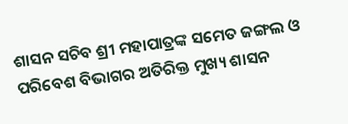ଶାସନ ସଚିବ ଶ୍ରୀ ମହାପାତ୍ରଙ୍କ ସମେତ ଜଙ୍ଗଲ ଓ ପରିବେଶ ବିଭାଗର ଅତିରିକ୍ତ ମୁଖ୍ୟ ଶାସନ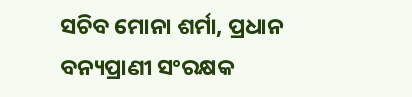ସଚିବ ମୋନା ଶର୍ମା, ପ୍ରଧାନ ବନ୍ୟପ୍ରାଣୀ ସଂରକ୍ଷକ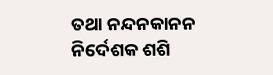ତଥା ନନ୍ଦନକାନନ ନିର୍ଦେଶକ ଶଶି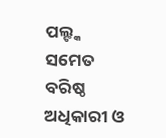ପଲ୍ଙ୍କ ସମେତ ବରିଷ୍ଠ ଅଧିକାରୀ ଓ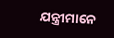ଯନ୍ତ୍ରୀମାନେ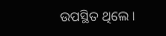ଉପସ୍ଥିତ ଥିଲେ ।